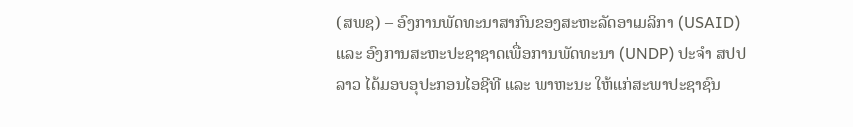(ສພຊ) – ອົງການພັດທະນາສາກົນຂອງສະຫະລັດອາເມລິກາ (USAID) ແລະ ອົງການສະຫະປະຊາຊາດເພື່ອການພັດທະນາ (UNDP) ປະຈຳ ສປປລາວ ໄດ້ມອບອຸປະກອນໄອຊີທີ ແລະ ພາຫະນະ ໃຫ້ແກ່ສະພາປະຊາຊົນ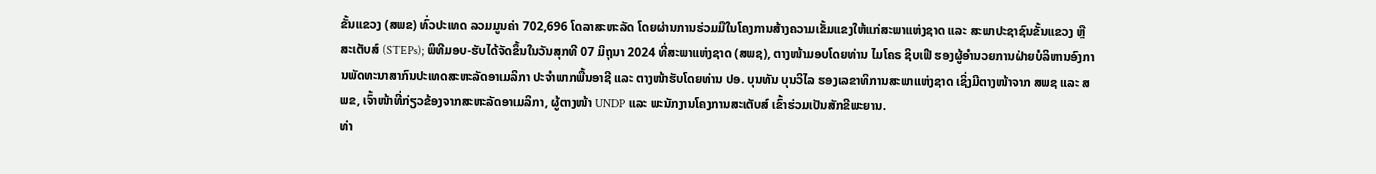ຂັ້ນແຂວງ (ສພຂ) ທົ່ວປະເທດ ລວມມູນຄ່າ 702,696 ໂດລາສະຫະລັດ ໂດຍຜ່ານການຮ່ວມມືໃນໂຄງການສ້າງຄວາມເຂັ້ມແຂງໃຫ້ແກ່ສະພາແຫ່ງຊາດ ແລະ ສະພາປະຊາຊົນຂັ້ນແຂວງ ຫຼື ສະເຕັບສ໌ (STEPs); ພິທີມອບ-ຮັບໄດ້ຈັດຂຶ້ນໃນວັນສຸກທີ 07 ມິຖຸນາ 2024 ທີ່ສະພາແຫ່ງຊາດ (ສພຊ), ຕາງໜ້າມອບໂດຍທ່ານ ໄມໂຄຣ ຊິບເຟີ ຮອງຜູ້ອຳນວຍການຝ່າຍບໍລິຫານອົງການພັດທະນາສາກົນປະເທດສະຫະລັດອາເມລິກາ ປະຈຳພາກພື້ນອາຊີ ແລະ ຕາງໜ້າຮັບໂດຍທ່ານ ປອ. ບຸນທັນ ບຸນວິໄລ ຮອງເລຂາທິການສະພາແຫ່ງຊາດ ເຊິ່ງມີຕາງໜ້າຈາກ ສພຊ ແລະ ສພຂ, ເຈົ້າໜ້າທີ່ກ່ຽວຂ້ອງຈາກສະຫະລັດອາເມລິກາ, ຜູ້ຕາງໜ້າ UNDP ແລະ ພະນັກງານໂຄງການສະເຕັບສ໌ ເຂົ້າຮ່ວມເປັນສັກຂີພະຍານ.
ທ່າ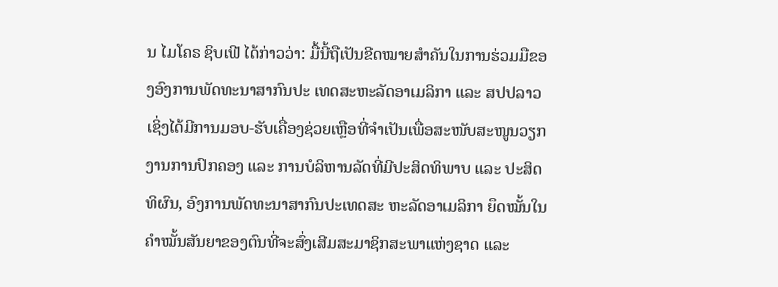ນ ໄມໂຄຣ ຊິບເຟີ ໄດ້ກ່າວວ່າ: ມື້ນີ້ຖືເປັນຂີດໝາຍສຳຄັນໃນການຮ່ວມມືຂອງອົງການພັດທະນາສາກົນປະ ເທດສະຫະລັດອາເມລິກາ ແລະ ສປປລາວ ເຊິ່ງໄດ້ມີການມອບ-ຮັບເຄື່ອງຊ່ວຍເຫຼືອທີ່ຈຳເປັນເພື່ອສະໜັບສະໜູນວຽກງານການປົກຄອງ ແລະ ການບໍລິຫານລັດທີ່ມີປະສິດທິພາບ ແລະ ປະສິດທິຜົນ, ອົງການພັດທະນາສາກົນປະເທດສະ ຫະລັດອາເມລິກາ ຍຶດໝັ້ນໃນຄຳໝັ້ນສັນຍາຂອງຕົນທີ່ຈະສົ່ງເສີມສະມາຊິກສະພາແຫ່ງຊາດ ແລະ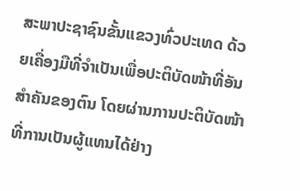ສະພາປະຊາຊົນຂັ້ນແຂວງທົ່ວປະເທດ ດ້ວຍເຄື່ອງມືທີ່ຈຳເປັນເພື່ອປະຕິບັດໜ້າທີ່ອັນສຳຄັນຂອງຕົນ ໂດຍຜ່ານການປະຕິບັດໜ້າທີ່ການເປັນຜູ້ແທນໄດ້ຢ່າງ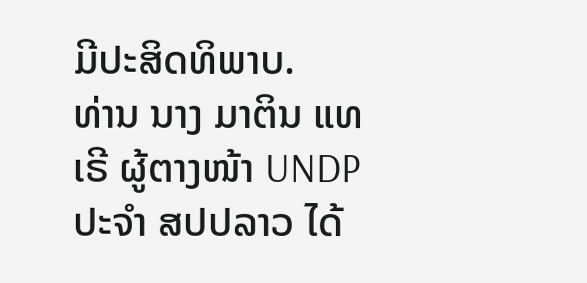ມີປະສິດທິພາບ.
ທ່ານ ນາງ ມາຕິນ ແທເຣີ ຜູ້ຕາງໜ້າ UNDP ປະຈຳ ສປປລາວ ໄດ້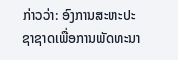ກ່າວວ່າ: ອົງການສະຫະປະຊາຊາດເພື່ອການພັດທະນາ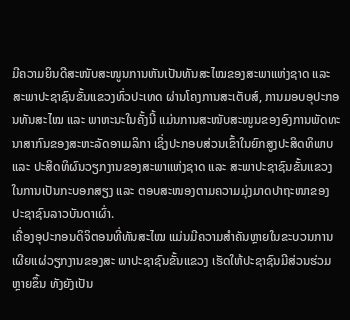ມີຄວາມຍິນດີສະໜັບສະໜູນການຫັນເປັນທັນສະໄໝຂອງສະພາແຫ່ງຊາດ ແລະ ສະພາປະຊາຊົນຂັ້ນແຂວງທົ່ວປະເທດ ຜ່ານໂຄງການສະເຕັບສ໌, ການມອບອຸປະກອນທັນສະໄໝ ແລະ ພາຫະນະໃນຄັ້ງນີ້ ແມ່ນການສະໜັບສະໜູນຂອງອົງການພັດທະນາສາກົນຂອງສະຫະລັດອາເມລິກາ ເຊິ່ງປະກອບສ່ວນເຂົ້າໃນຍົກສູງປະສິດທິພາບ ແລະ ປະສິດທິຜົນວຽກງານຂອງສະພາແຫ່ງຊາດ ແລະ ສະພາປະຊາຊົນຂັ້ນແຂວງ ໃນການເປັນກະບອກສຽງ ແລະ ຕອບສະໜອງຕາມຄວາມມຸ່ງມາດປາຖະໜາຂອງປະຊາຊົນລາວບັນດາເຜົ່າ.
ເຄື່ອງອຸປະກອນດິຈິຕອນທີ່ທັນສະໄໝ ແມ່ນມີຄວາມສຳຄັນຫຼາຍໃນຂະບວນການເຜີຍແຜ່ວຽກງານຂອງສະ ພາປະຊາຊົນຂັ້ນແຂວງ ເຮັດໃຫ້ປະຊາຊົນມີສ່ວນຮ່ວມຫຼາຍຂຶ້ນ ທັງຍັງເປັນ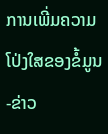ການເພີ່ມຄວາມໂປ່ງໃສຂອງຂໍ້ມູນ-ຂ່າວ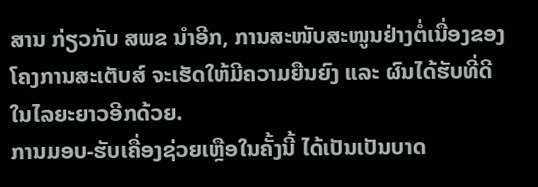ສານ ກ່ຽວກັບ ສພຂ ນຳອີກ, ການສະໜັບສະໜູນຢ່າງຕໍ່ເນື່ອງຂອງໂຄງການສະເຕັບສ໌ ຈະເຮັດໃຫ້ມີຄວາມຍືນຍົງ ແລະ ຜົນໄດ້ຮັບທີ່ດີໃນໄລຍະຍາວອີກດ້ວຍ.
ການມອບ-ຮັບເຄື່ອງຊ່ວຍເຫຼືອໃນຄັ້ງນີ້ ໄດ້ເປັນເປັນບາດ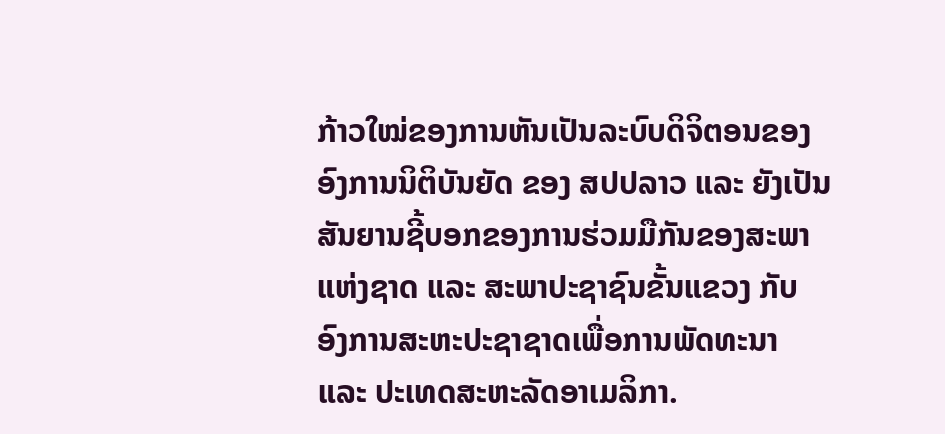ກ້າວໃໝ່ຂອງການຫັນເປັນລະບົບດິຈິຕອນຂອງອົງການນິຕິບັນຍັດ ຂອງ ສປປລາວ ແລະ ຍັງເປັນສັນຍານຊີ້ບອກຂອງການຮ່ວມມືກັນຂອງສະພາແຫ່ງຊາດ ແລະ ສະພາປະຊາຊົນຂັ້ນແຂວງ ກັບ ອົງການສະຫະປະຊາຊາດເພື່ອການພັດທະນາ ແລະ ປະເທດສະຫະລັດອາເມລິກາ.